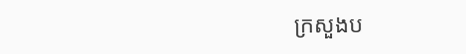ក្រសួងប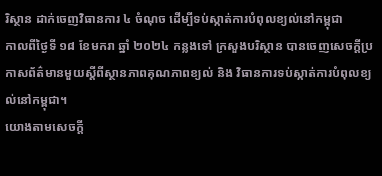រិស្ថាន ដាក់ចេញវិធានការ ៤ ចំណុច ដើម្បីទប់ស្កាត់ការបំពុលខ្យល់នៅកម្ពុជា
កាលពីថ្ងៃទី ១៨ ខែមករា ឆ្នាំ ២០២៤ កន្លងទៅ ក្រសួងបរិស្ថាន បានចេញសេចក្ដីប្រកាសព័ត៌មានមួយស្ដីពីស្ថានភាពគុណភាពខ្យល់ និង វិធានការទប់ស្កាត់ការបំពុលខ្យល់នៅកម្ពុជា។
យោងតាមសេចក្ដី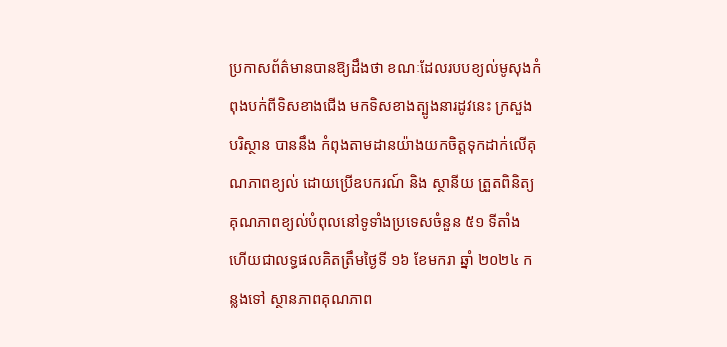ប្រកាសព័ត៌មានបានឱ្យដឹងថា ខណៈដែលរបបខ្យល់មូសុងកំពុងបក់ពីទិសខាងជើង មកទិសខាងត្បូងនារដូវនេះ ក្រសួងបរិស្ថាន បាននឹង កំពុងតាមដានយ៉ាងយកចិត្តទុកដាក់លើគុណភាពខ្យល់ ដោយប្រើឧបករណ៍ និង ស្ថានីយ ត្រួតពិនិត្យគុណភាពខ្យល់បំពុលនៅទូទាំងប្រទេសចំនួន ៥១ ទីតាំង ហើយជាលទ្ធផលគិតត្រឹមថ្ងៃទី ១៦ ខែមករា ឆ្នាំ ២០២៤ កន្លងទៅ ស្ថានភាពគុណភាព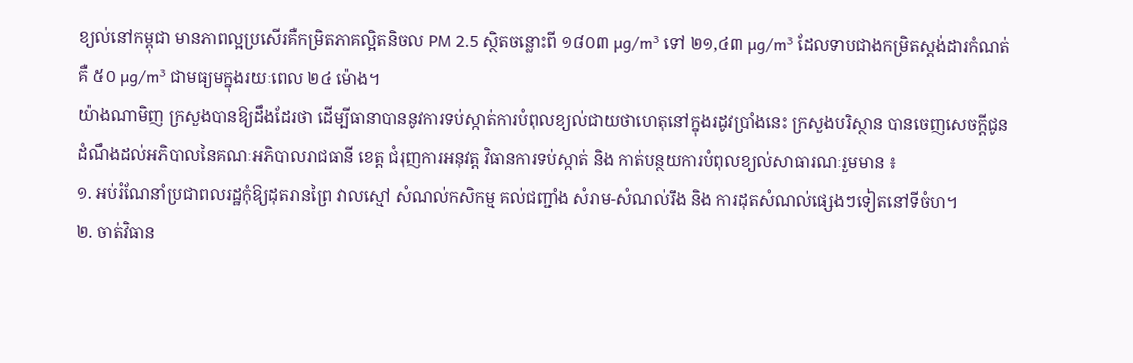ខ្យល់នៅកម្ពុជា មានភាពល្អប្រសើរគឺកម្រិតភាគល្អិតនិចល PM 2.5 ស្ថិតចន្លោះពី ១៨០៣ µg/m³ ទៅ ២១,៤៣ µg/m³ ដែលទាបជាងកម្រិតស្តង់ដារកំណត់ គឺ ៥០ µg/m³ ជាមធ្យមក្នុងរយៈពេល ២៤ ម៉ោង។
យ៉ាងណាមិញ ក្រសួងបានឱ្យដឹងដែរថា ដើម្បីធានាបាននូវការទប់ស្កាត់ការបំពុលខ្យល់ជាយថាហេតុនៅក្នុងរដូវប្រាំងនេះ ក្រសួងបរិស្ថាន បានចេញសេចក្តីជូនដំណឹងដល់អភិបាលនៃគណៈអភិបាលរាជធានី ខេត្ត ជំរុញការអនុវត្ត វិធានការទប់ស្កាត់ និង កាត់បន្ថយការបំពុលខ្យល់សាធារណៈរួមមាន ៖
១. អប់រំណែនាំប្រជាពលរដ្ឋកុំឱ្យដុតរានព្រៃ វាលស្មៅ សំណល់កសិកម្ម គល់ជញ្ជាំង សំរាម-សំណល់រឹង និង ការដុតសំណល់ផ្សេងៗទៀតនៅទីចំហ។
២. ចាត់វិធាន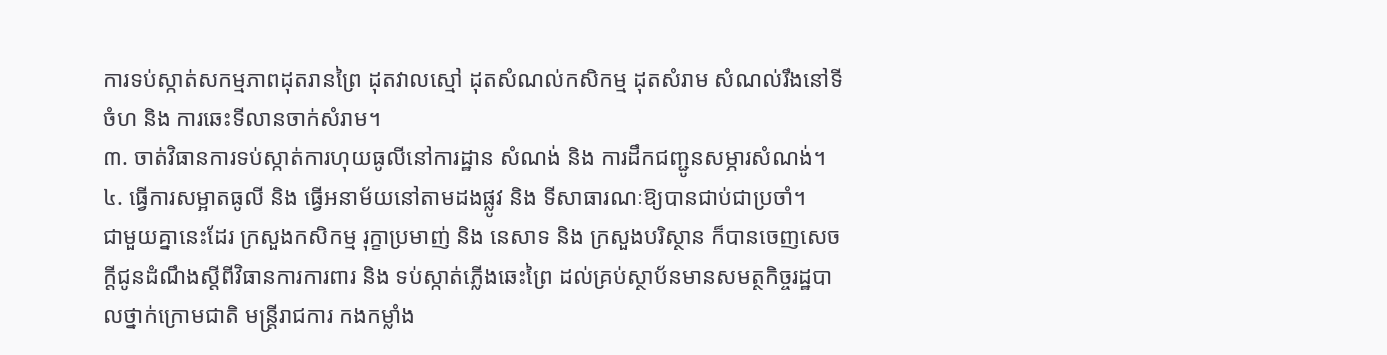ការទប់ស្កាត់សកម្មភាពដុតរានព្រៃ ដុតវាលស្មៅ ដុតសំណល់កសិកម្ម ដុតសំរាម សំណល់រឹងនៅទីចំហ និង ការឆេះទីលានចាក់សំរាម។
៣. ចាត់វិធានការទប់ស្កាត់ការហុយធូលីនៅការដ្ឋាន សំណង់ និង ការដឹកជញ្ជូនសម្ភារសំណង់។
៤. ធ្វើការសម្អាតធូលី និង ធ្វើអនាម័យនៅតាមដងផ្លូវ និង ទីសាធារណៈឱ្យបានជាប់ជាប្រចាំ។
ជាមួយគ្នានេះដែរ ក្រសួងកសិកម្ម រុក្ខាប្រមាញ់ និង នេសាទ និង ក្រសួងបរិស្ថាន ក៏បានចេញសេចក្តីជូនដំណឹងស្តីពីវិធានការការពារ និង ទប់ស្កាត់ភ្លើងឆេះព្រៃ ដល់គ្រប់ស្ថាប័នមានសមត្ថកិច្ចរដ្ឋបាលថ្នាក់ក្រោមជាតិ មន្ត្រីរាជការ កងកម្លាំង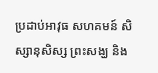ប្រដាប់អាវុធ សហគមន៍ សិស្សានុសិស្ស ព្រះសង្ឃ និង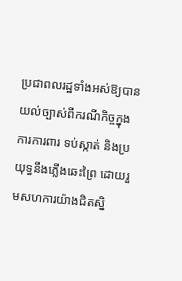ប្រជាពលរដ្ឋទាំងអស់ឱ្យបានយល់ច្បាស់ពីករណីកិច្ចក្នុងការការពារ ទប់ស្កាត់ និងប្រយុទ្ធនឹងភ្លើងឆេះព្រៃ ដោយរួមសហការយ៉ាងជិតស្និ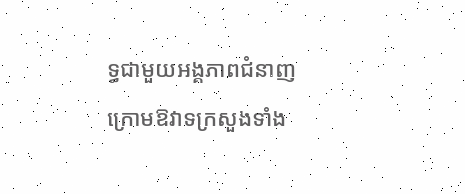ទ្ធជាមួយអង្គភាពជំនាញក្រោមឱវាទក្រសួងទាំង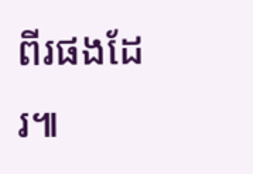ពីរផងដែរ៕